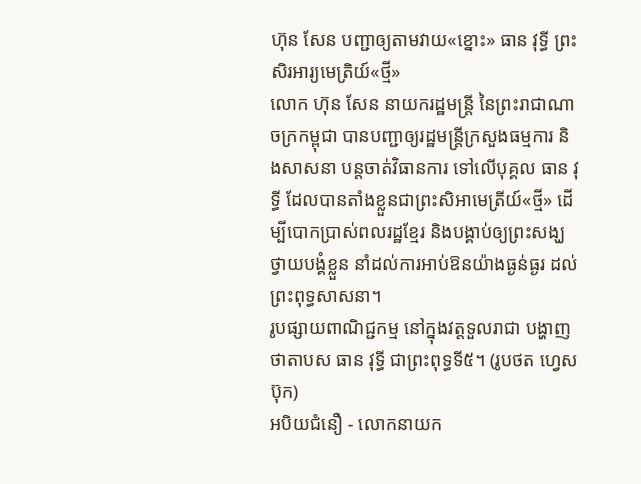ហ៊ុន សែន បញ្ជាឲ្យតាមវាយ«ខ្នោះ» ធាន វុទ្ធី ព្រះសិរអារ្យមេត្រិយ៍«ថ្មី»
លោក ហ៊ុន សែន នាយករដ្ឋមន្រ្តី នៃព្រះរាជាណាចក្រកម្ពុជា បានបញ្ជាឲ្យរដ្ឋមន្រ្តីក្រសួងធម្មការ និងសាសនា បន្តចាត់វិធានការ ទៅលើបុគ្គល ធាន វុទ្ធី ដែលបានតាំងខ្លួនជាព្រះសិអាមេត្រីយ៍«ថ្មី» ដើម្បីបោកប្រាស់ពលរដ្ឋខ្មែរ និងបង្គាប់ឲ្យព្រះសង្ឃថ្វាយបង្គំខ្លួន នាំដល់ការអាប់ឱនយ៉ាងធ្ងន់ធ្ងរ ដល់ព្រះពុទ្ធសាសនា។
រូបផ្សាយពាណិជ្ជកម្ម នៅក្នុងវត្តទួលរាជា បង្ហាញថាតាបស ធាន វុទ្ធី ជាព្រះពុទ្ធទី៥។ (រូបថត ហ្វេសប៊ុក)
អបិយជំនឿ - លោកនាយក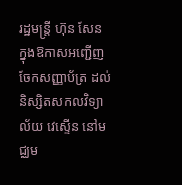រដ្ឋមន្ត្រី ហ៊ុន សែន ក្នុងឱកាសអញ្ជើញចែកសញ្ញាប័ត្រ ដល់និស្សិតសកលវិទ្យាល័យ វេស្ទើន នៅមជ្ឈម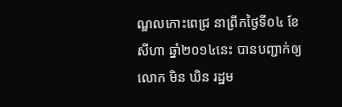ណ្ឌលកោះពេជ្រ នាព្រឹកថ្ងៃទី០៤ ខែសីហា ឆ្នាំ២០១៤នេះ បានបញ្ជាក់ឲ្យ លោក មិន ឃិន រដ្ឋម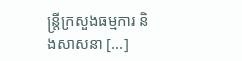ន្រ្តីក្រសួងធម្មការ និងសាសនា [...]